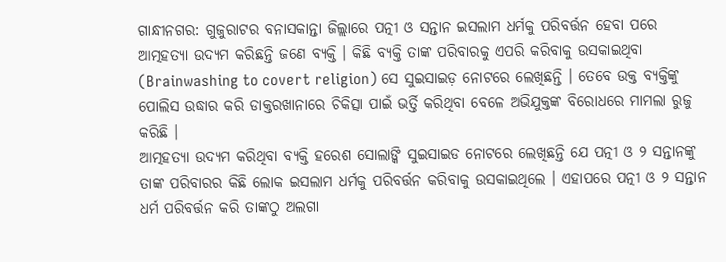ଗାନ୍ଧୀନଗର: ଗୁଜୁରାଟର ବନାସକାନ୍ତା ଜିଲ୍ଲାରେ ପତ୍ନୀ ଓ ସନ୍ତାନ ଇସଲାମ ଧର୍ମକୁ ପରିବର୍ତ୍ତନ ହେବା ପରେ ଆତ୍ମହତ୍ୟା ଉଦ୍ୟମ କରିଛନ୍ତି ଜଣେ ବ୍ୟକ୍ତି । କିଛି ବ୍ୟକ୍ତି ତାଙ୍କ ପରିବାରକୁ ଏପରି କରିବାକୁ ଉସକାଇଥିବା (Brainwashing to covert religion) ସେ ସୁଇସାଇଡ଼ ନୋଟରେ ଲେଖିଛନ୍ତି । ତେବେ ଉକ୍ତ ବ୍ୟକ୍ତିଙ୍କୁ ପୋଲିସ ଉଦ୍ଧାର କରି ଡାକ୍ତରଖାନାରେ ଚିକିତ୍ସା ପାଇଁ ଭର୍ତ୍ତି କରିଥିବା ବେଳେ ଅଭିଯୁକ୍ତଙ୍କ ବିରୋଧରେ ମାମଲା ରୁଜୁ କରିଛି ।
ଆତ୍ମହତ୍ୟା ଉଦ୍ୟମ କରିଥିବା ବ୍ୟକ୍ତି ହରେଶ ସୋଲାଙ୍କି ସୁଇସାଇଡ ନୋଟରେ ଲେଖିଛନ୍ତି ଯେ ପତ୍ନୀ ଓ ୨ ସନ୍ତାନଙ୍କୁ ତାଙ୍କ ପରିବାରର କିଛି ଲୋକ ଇସଲାମ ଧର୍ମକୁ ପରିବର୍ତ୍ତନ କରିବାକୁ ଉସକାଇଥିଲେ । ଏହାପରେ ପତ୍ନୀ ଓ ୨ ସନ୍ତାନ ଧର୍ମ ପରିବର୍ତ୍ତନ କରି ତାଙ୍କଠୁ ଅଲଗା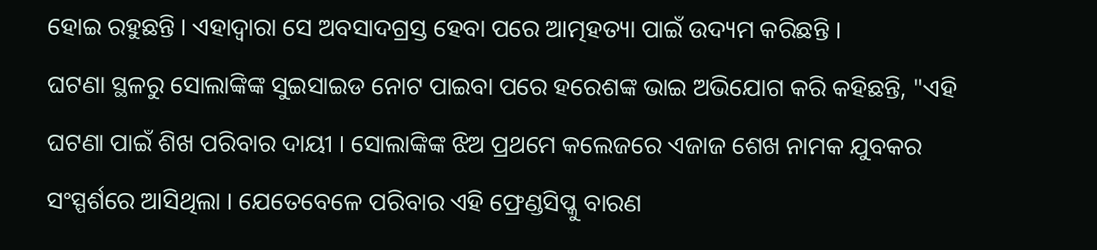ହୋଇ ରହୁଛନ୍ତି । ଏହାଦ୍ବାରା ସେ ଅବସାଦଗ୍ରସ୍ତ ହେବା ପରେ ଆତ୍ମହତ୍ୟା ପାଇଁ ଉଦ୍ୟମ କରିଛନ୍ତି ।
ଘଟଣା ସ୍ଥଳରୁ ସୋଲାଙ୍କିଙ୍କ ସୁଇସାଇଡ ନୋଟ ପାଇବା ପରେ ହରେଶଙ୍କ ଭାଇ ଅଭିଯୋଗ କରି କହିଛନ୍ତି, "ଏହି ଘଟଣା ପାଇଁ ଶିଖ ପରିବାର ଦାୟୀ । ସୋଲାଙ୍କିଙ୍କ ଝିଅ ପ୍ରଥମେ କଲେଜରେ ଏଜାଜ ଶେଖ ନାମକ ଯୁବକର ସଂସ୍ପର୍ଶରେ ଆସିଥିଲା । ଯେତେବେଳେ ପରିବାର ଏହି ଫ୍ରେଣ୍ଡସିପ୍କୁ ବାରଣ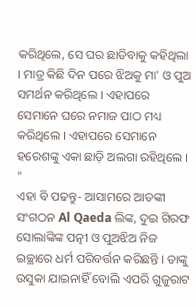କରିଥିଲେ, ସେ ଘର ଛାଡିବାକୁ କହିଥିଲା । ମାତ୍ର କିଛି ଦିନ ପରେ ଝିଅକୁ ମା' ଓ ପୁଅ ସମର୍ଥନ କରିଥିଲେ । ଏହାପରେ ସେମାନେ ଘରେ ନମାଜ ପାଠ ମଧ୍ୟ କରିଥିଲେ । ଏହାପରେ ସେମାନେ ହରେଶଙ୍କୁ ଏକା ଛାଡ଼ି ଅଲଗା ରହିଥିଲେ । "
ଏହା ବି ପଢନ୍ତୁ- ଆସାମରେ ଆତଙ୍କୀ ସଂଗଠନ Al Qaeda ଲିଙ୍କ, ଦୁଇ ଗିରଫ
ସୋଲାଙ୍କିଙ୍କ ପତ୍ନୀ ଓ ପୁଅଝିଅ ନିଜ ଇଚ୍ଛାରେ ଧର୍ମ ପରିବର୍ତ୍ତନ କରିଛନ୍ତି । ତାଙ୍କୁ ଉସୁକା ଯାଇନାହିଁ ବୋଲି ଏପରି ଗୁଜୁରାଟ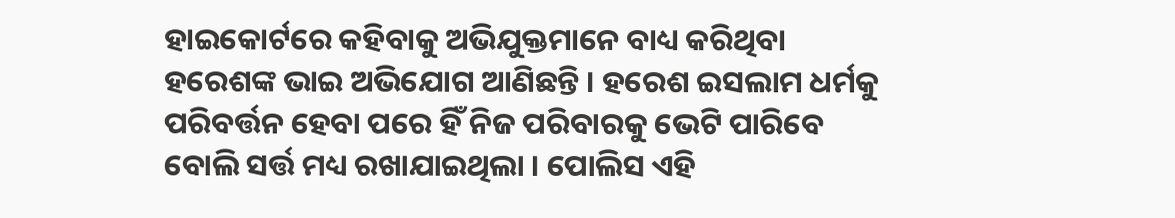ହାଇକୋର୍ଟରେ କହିବାକୁ ଅଭିଯୁକ୍ତମାନେ ବାଧ୍ୟ କରିଥିବା ହରେଶଙ୍କ ଭାଇ ଅଭିଯୋଗ ଆଣିଛନ୍ତି । ହରେଶ ଇସଲାମ ଧର୍ମକୁ ପରିବର୍ତ୍ତନ ହେବା ପରେ ହିଁ ନିଜ ପରିବାରକୁ ଭେଟି ପାରିବେ ବୋଲି ସର୍ତ୍ତ ମଧ୍ୟ ରଖାଯାଇଥିଲା । ପୋଲିସ ଏହି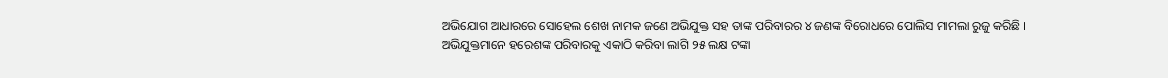ଅଭିଯୋଗ ଆଧାରରେ ସୋହେଲ ଶେଖ ନାମକ ଜଣେ ଅଭିଯୁକ୍ତ ସହ ତାଙ୍କ ପରିବାରର ୪ ଜଣଙ୍କ ବିରୋଧରେ ପୋଲିସ ମାମଲା ରୁଜୁ କରିଛି ।
ଅଭିଯୁକ୍ତମାନେ ହରେଶଙ୍କ ପରିବାରକୁ ଏକାଠି କରିବା ଲାଗି ୨୫ ଲକ୍ଷ ଟଙ୍କା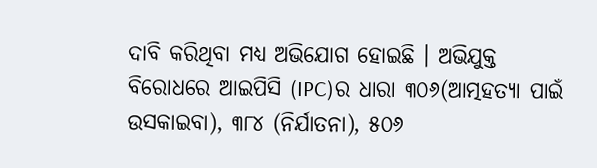ଦାବି କରିଥିବା ମଧ୍ୟ ଅଭିଯୋଗ ହୋଇଛି । ଅଭିଯୁକ୍ତ ବିରୋଧରେ ଆଇପିସି (IPC)ର ଧାରା ୩୦୬(ଆତ୍ମହତ୍ୟା ପାଇଁ ଉସକାଇବା), ୩୮୪ (ନିର୍ଯାତନା), ୫୦୬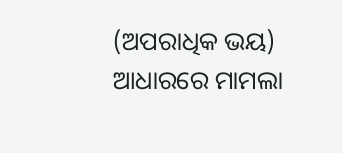(ଅପରାଧିକ ଭୟ) ଆଧାରରେ ମାମଲା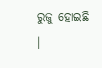ରୁଜୁ ହୋଇଛି ।